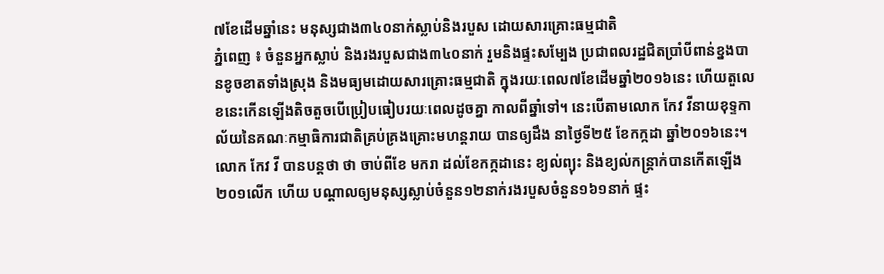៧ខែដើមឆ្នាំនេះ មនុស្សជាង៣៤០នាក់ស្លាប់និងរបួស ដោយសារគ្រោះធម្មជាតិ
ភ្នំពេញ ៖ ចំនួនអ្នកស្លាប់ និងរងរបួសជាង៣៤០នាក់ រួមនិងផ្ទះសម្បែង ប្រជាពលរដ្ឋជិតប្រាំបីពាន់ខ្នងបានខូចខាតទាំងស្រុង និងមធ្យមដោយសារគ្រោះធម្មជាតិ ក្នុងរយៈពេល៧ខែដើមឆ្នាំ២០១៦នេះ ហើយតួលេខនេះកើនឡើងតិចតួចបើប្រៀបធៀបរយៈពេលដូចគ្នា កាលពីឆ្នាំទៅ។ នេះបើតាមលោក កែវ វីនាយខុទ្ទកាល័យនៃគណៈកម្មាធិការជាតិគ្រប់គ្រងគ្រោះមហន្តរាយ បានឲ្យដឹង នាថ្ងៃទី២៥ ខែកក្កដា ឆ្នាំ២០១៦នេះ។
លោក កែវ វី បានបន្ដថា ថា ចាប់ពីខែ មករា ដល់ខែកក្កដានេះ ខ្យល់ព្យុះ និងខ្យល់កន្ត្រាក់បានកើតឡើង២០១លើក ហើយ បណ្តាលឲ្យមនុស្សស្លាប់ចំនួន១២នាក់រងរបួសចំនួន១៦១នាក់ ផ្ទះ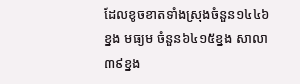ដែលខូចខាតទាំងស្រុងចំនួន១៤៤៦ខ្នង មធ្យម ចំនួន៦៤១៥ខ្នង សាលា៣៩ខ្នង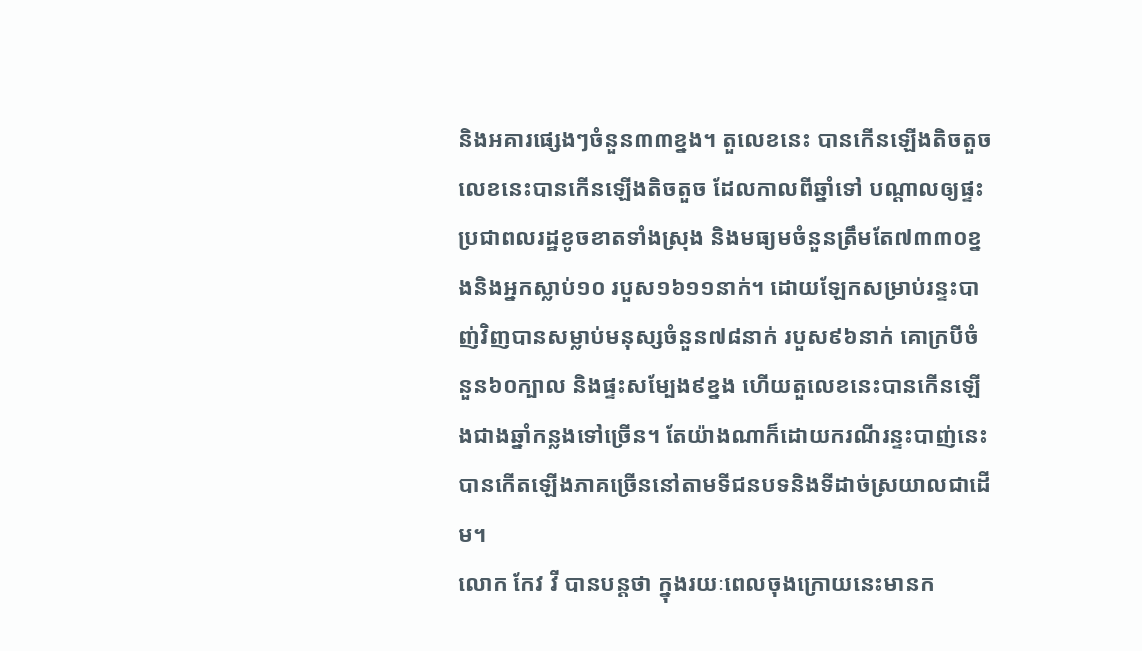និងអគារផ្សេងៗចំនួន៣៣ខ្នង។ តួលេខនេះ បានកើនឡើងតិចតួចលេខនេះបានកើនឡើងតិចតួច ដែលកាលពីឆ្នាំទៅ បណ្តាលឲ្យផ្ទះប្រជាពលរដ្ឋខូចខាតទាំងស្រុង និងមធ្យមចំនួនត្រឹមតែ៧៣៣០ខ្នងនិងអ្នកស្លាប់១០ របួស១៦១១នាក់។ ដោយឡែកសម្រាប់រន្ទះបាញ់វិញបានសម្លាប់មនុស្សចំនួន៧៨នាក់ របួស៩៦នាក់ គោក្របីចំនួន៦០ក្បាល និងផ្ទះសម្បែង៩ខ្នង ហើយតួលេខនេះបានកើនឡើងជាងឆ្នាំកន្លងទៅច្រើន។ តែយ៉ាងណាក៏ដោយករណីរន្ទះបាញ់នេះបានកើតឡើងភាគច្រើននៅតាមទីជនបទនិងទីដាច់ស្រយាលជាដើម។
លោក កែវ វី បានបន្តថា ក្នុងរយៈពេលចុងក្រោយនេះមានក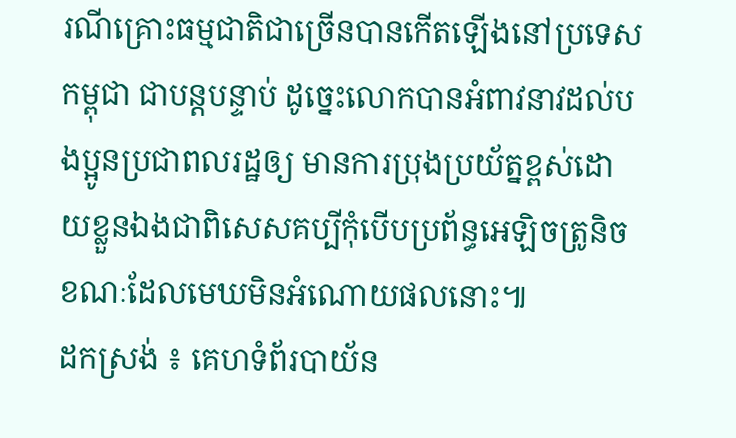រណីគ្រោះធម្មជាតិជាច្រើនបានកើតឡើងនៅប្រទេសកម្ពុជា ជាបន្តបន្ទាប់ ដូច្នេះលោកបានអំពាវនាវដល់បងប្អូនប្រជាពលរដ្ឋឲ្យ មានការប្រុងប្រយ័ត្នខ្ពស់ដោយខ្លួនឯងជាពិសេសគប្បីកុំបើបប្រព័ន្ធអេឡិចត្រូនិច ខណៈដែលមេឃមិនអំណោយផលនោះ៕
ដកស្រង់ ៖ គេហទំព័របាយ័ន